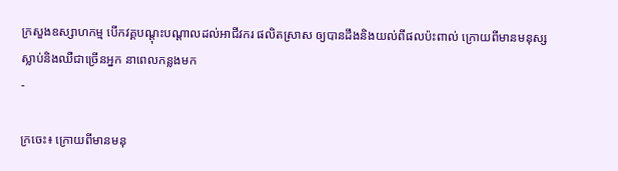ក្រសួងឧស្សាហកម្ម បើកវគ្គបណ្តុះបណ្តាលដល់អាជីវករ ផលិតស្រាស ឲ្យបានដឹងនិងយល់ពីផលប៉ះពាល់ ក្រោយពីមានមនុស្សស្លាប់និងឈឺជាច្រើនអ្នក នាពេលកន្លងមក
-

ក្រចេះ៖ ក្រោយពីមានមនុ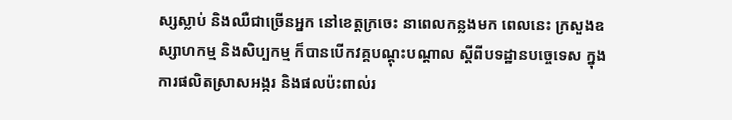ស្សស្លាប់ និងឈឺជាច្រើនអ្នក នៅខេត្តក្រចេះ នាពេលកន្លងមក ពេលនេះ ក្រសួងឧស្សាហកម្ម និងសិប្បកម្ម ក៏បានបើកវគ្គបណ្តុះបណ្តាល ស្តីពីបទដ្ឋានបច្ចេទេស ក្នុងការផលិតស្រាសអង្ករ និងផលប៉ះពាល់រ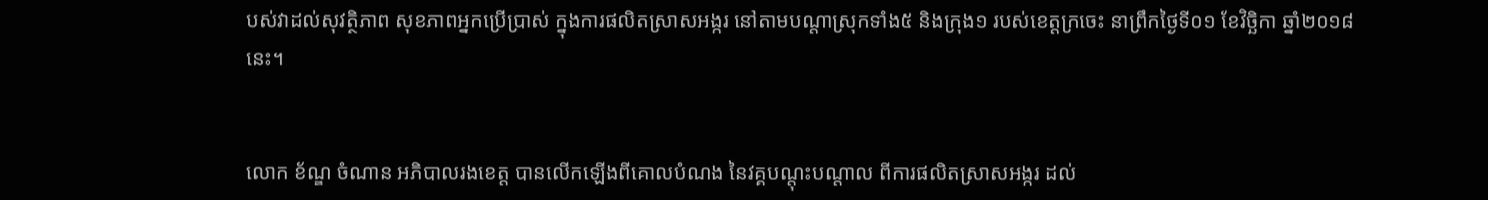បស់វាដល់សុវត្ថិភាព សុខភាពអ្នកប្រើប្រាស់ ក្នុងការផលិតស្រាសអង្ករ នៅតាមបណ្តាស្រុកទាំង៥ និងក្រុង១ របស់ខេត្តក្រចេះ នាព្រឹកថ្ងៃទី០១ ខែវិច្ឆិកា ឆ្នាំ២០១៨នេះ។


លោក ខ័ណ្ឌ ចំណាន អភិបាលរងខេត្ត បានលើកឡើងពីគោលបំណង នៃវគ្គបណ្តុះបណ្តាល ពីការផលិតស្រាសអង្ករ ដល់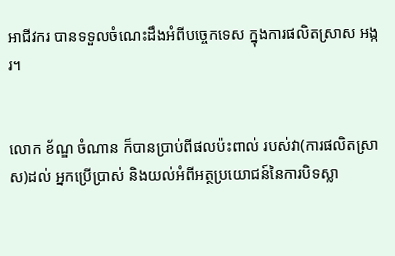អាជីវករ បានទទួលចំណេះដឹងអំពីបច្ចេកទេស ក្នុងការផលិតស្រាស អង្ករ។


លោក ខ័ណ្ឌ ចំណាន ក៏បានប្រាប់ពីផលប៉ះពាល់ របស់វា(ការផលិតស្រាស)ដល់ អ្នកប្រើប្រាស់ និងយល់អំពីអត្ថប្រយោជន៍នៃការបិទស្លា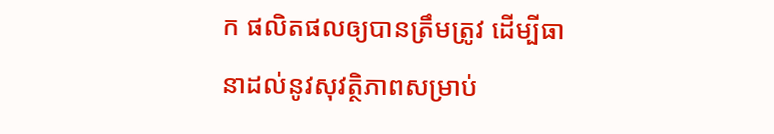ក ផលិតផលឲ្យបានត្រឹមត្រូវ ដើម្បីធានាដល់នូវសុវត្ថិភាពសម្រាប់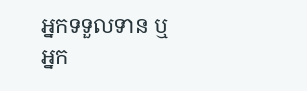អ្នកទទួលទាន ឬអ្នក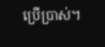ប្រើប្រាស់។